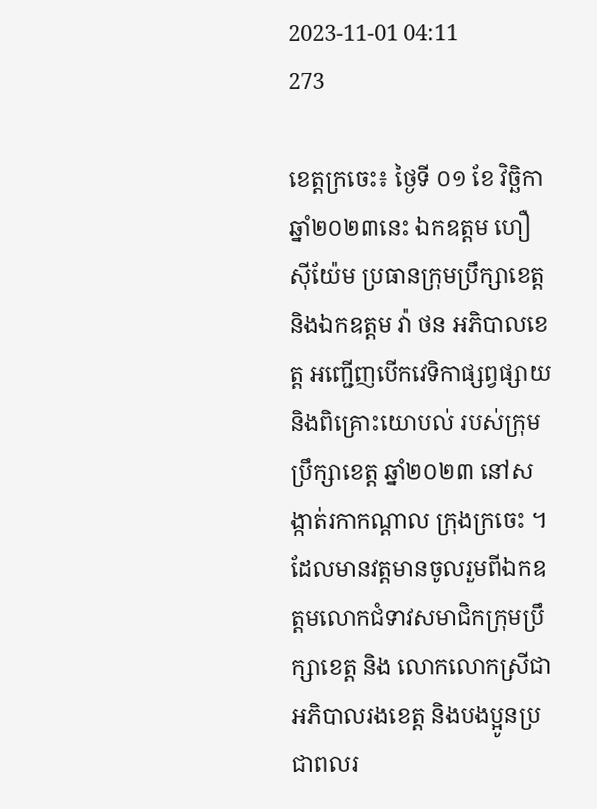2023-11-01 04:11
273

ខេត្តក្រចេះ៖ ថ្ងៃទី ០១ ខែ វិច្ឆិកា ឆ្នាំ២០២៣នេះ ឯកឧត្តម ហឿ ស៊ីយ៉ែម ប្រធានក្រុមប្រឹក្សាខេត្ត និងឯកឧត្តម វ៉ា ថន អភិបាលខេត្ត អញ្ជើញបើកវេទិកាផ្សព្វផ្សាយ និងពិគ្រោះយោបល់ របស់ក្រុមប្រឹក្សាខេត្ត ឆ្នាំ២០២៣ នៅសង្កាត់រកាកណ្តាល ក្រុងក្រចេះ ។ ដែលមានវត្តមានចូលរួមពីឯកឧត្តមលោកជំទាវសមាជិកក្រុមប្រឹក្សាខេត្ត និង លោកលោកស្រីជាអភិបាលរងខេត្ត និងបងប្អូនប្រជាពលរ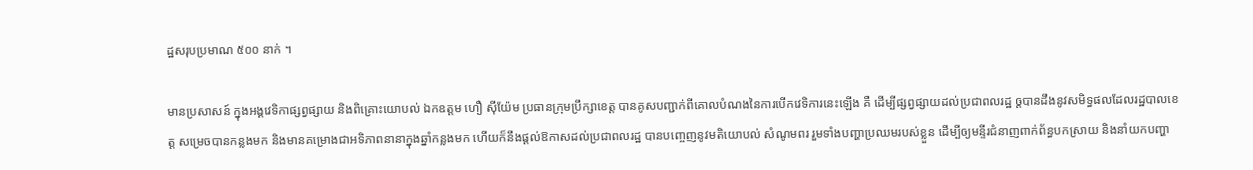ដ្ឋសរុបប្រមាណ ៥០០ នាក់ ។

មានប្រសាសន៍ ក្នុងអង្គវេទិកាផ្សព្វផ្សាយ និងពិគ្រោះយោបល់ ឯកឧត្តម ហឿ ស៊ីយ៉ែម ប្រធានក្រុមប្រឹក្សាខេត្ត បានគូសបញ្ជាក់ពីគោលបំណងនៃការបើកវេទិការនេះឡើង គឺ ដើម្បីផ្សព្វផ្សាយដល់ប្រជាពលរដ្ឋ ឲ្តបានដឹងនូវសមិទ្ធផលដែលរដ្ឋបាលខេត្ត សម្រេចបានកន្លងមក និងមានគម្រោងជាអទិភាពនានាក្នុងឆ្នាំកន្លងមក ហើយក៏នឹងផ្តល់ឱកាសដល់ប្រជាពលរដ្ឋ បានបញ្ចេញនូវមតិយោបល់ សំណូមពរ រួមទាំងបញ្ហាប្រឈមរបស់ខ្លួន ដើម្បីឲ្យមន្ទីរជំនាញពាក់ព័ន្ធបកស្រាយ និងនាំយកបញ្ហា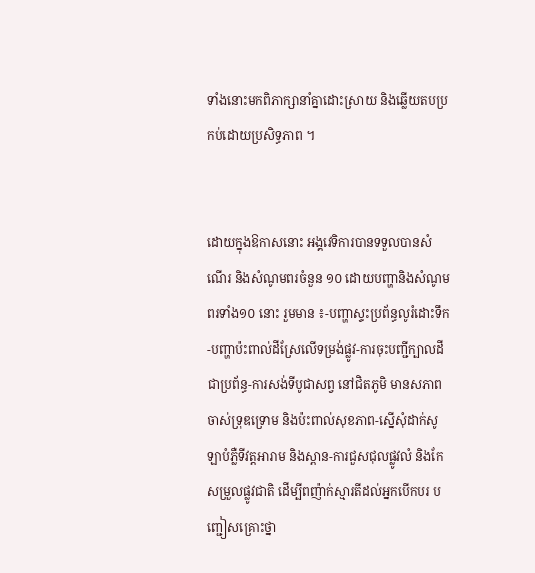ទាំងនោះមកពិភាក្សានាំគ្នាដោះស្រាយ និងឆ្លើយតបប្រកប់ដោយប្រសិទ្ធភាព ។


ដោយក្នុងឱកាសនោះ អង្គវេទិការបានទទួលបានសំណើរ និងសំណូមពរចំនួន ១០ ដោយបញ្ហានិងសំណូមពរទាំង១០ នោះ រួមមាន ៖-បញ្ហាស្ទះប្រព័ន្ធលូរំដោះទឹក-បញ្ហាប៉ះពាល់ដីស្រែលើទម្រង់ផ្លូវ-ការចុះបញ្ជីក្បាលដីជាប្រព័ន្ធ-ការសង់ទីបូជាសព្វ នៅជិតភូមិ មានសភាពចាស់ទ្រុឌទ្រោម និងប៉ះពាល់សុខភាព-ស្នើសុំដាក់សូឡាបំភ្លឺទីវត្តអារាម និងស្ពាន-ការជួសជុលផ្លូវលំ និងកែសម្រួលផ្លូវជាតិ ដើម្បីពញ៉ាក់ស្មារតីដល់អ្នកបើកបរ បញ្ជៀសគ្រោះថ្នា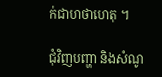ក់ជាហថាហេតុ ។

ជុំវិញបញ្ហា និងសំណូ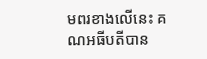មពរខាងលើនេះ គណអធីបតីបាន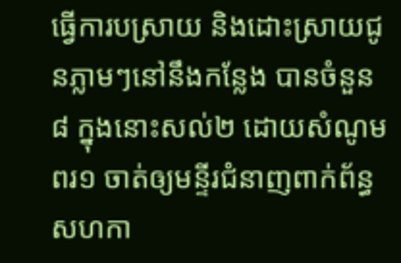ធ្វើការបស្រាយ និងដោះស្រាយជូនភ្លាមៗនៅនឹងកន្លែង បានចំនួន ៨ ក្នុងនោះសល់២ ដោយសំណូមពរ១ ចាត់ឲ្យមន្ទីរជំនាញពាក់ព័ន្ធ សហកា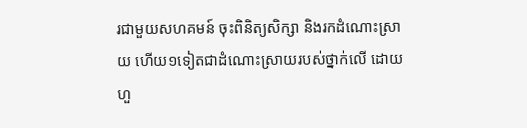រជាមួយសហគមន៍ ចុះពិនិត្យសិក្សា និងរកដំណោះស្រាយ ហើយ១ទៀតជាដំណោះស្រាយរបស់ថ្នាក់លើ ដោយហួ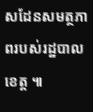សដែនសមត្ថភាពរបស់រដ្ឋបាលខេត្ត ៕